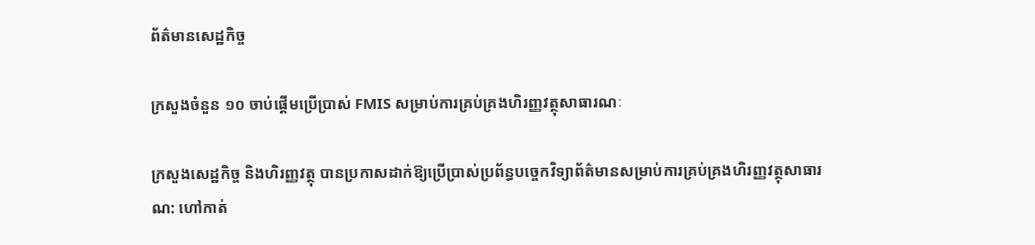ព័ត៌មានសេដ្ឋកិច្ច

ក្រសួងចំនួន ១០ ចាប់ផ្តើមប្រើប្រាស់ FMIS សម្រាប់ការគ្រប់គ្រងហិរញ្ញវត្ថុសាធារណៈ

ក្រសួងសេដ្ឋកិច្ច និងហិរញ្ញវត្ថុ បានប្រកាសដាក់ឱ្យប្រើប្រាស់ប្រព័ន្ធបច្ចេកវិទ្យាព័ត៌មានសម្រាប់ការគ្រប់គ្រងហិរញ្ញវត្ថុសាធារណ: ហៅកាត់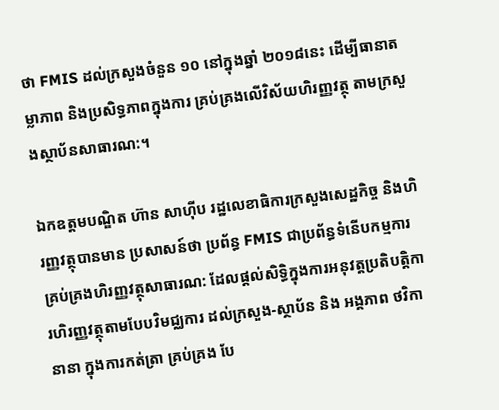ថា FMIS ដល់ក្រសួងចំនួន ១០ នៅក្នុងឆ្នាំ ២០១៨នេះ ដើម្បីធានាតម្លាភាព និងប្រសិទ្ធភាពក្នុងការ គ្រប់គ្រងលើវិស័យហិរញ្ញវត្ថុ តាមក្រសួងស្ថាប័នសាធារណ:។

ឯកឧត្ដមបណ្ឌិត ហ៊ាន សាហ៊ីប រដ្ឋលេខាធិការក្រសួងសេដ្ឋកិច្ច និងហិរញ្ញវត្ថុបានមាន ប្រសាសន៍ថា ប្រព័ន្ធ FMIS ជាប្រព័ន្ធទំនើបកម្មការគ្រប់គ្រងហិរញ្ញវត្ថុសាធារណ: ដែលផ្ដល់សិទ្ធិក្នុងការអនុវត្តប្រតិបត្តិការហិរញ្ញវត្ថុតាមបែបវិមជ្ឈការ ដល់ក្រសួង-ស្ថាប័ន និង អង្គភាព ថវិកានានា ក្នុងការកត់ត្រា គ្រប់គ្រង បែ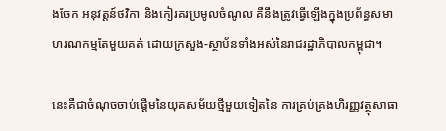ងចែក អនុវត្តន៍ថវិកា និងកៀរគរប្រមូលចំណូល គឺនឹងត្រូវធ្វើឡើងក្នុងប្រព័ន្ធសមាហរណកម្មតែមួយគត់ ដោយក្រសួង-ស្ថាប័នទាំងអស់នៃរាជរដ្ឋាភិបាលកម្ពុជា។

នេះគឺជាចំណុចចាប់ផ្ដើមនៃយុគសម័យថ្មីមួយទៀតនៃ ការគ្រប់គ្រងហិរញ្ញវត្ថុសាធា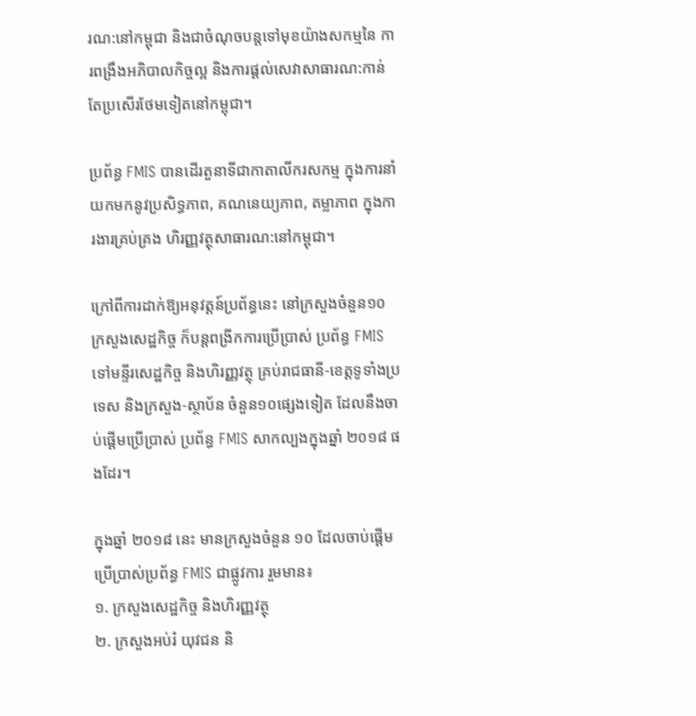រណ:នៅកម្ពុជា និងជាចំណុចបន្តទៅមុខយ៉ាងសកម្មនៃ ការពង្រឹងអភិបាលកិច្ចល្អ និងការផ្ដល់សេវាសាធារណ:កាន់តែប្រសើរថែមទៀតនៅកម្ពុជា។

ប្រព័ន្ធ FMIS បានដើរតួនាទីជាកាតាលីករសកម្ម ក្នុងការនាំយកមកនូវប្រសិទ្ធភាព, គណនេយ្យភាព, តម្លាភាព ក្នុងការងារគ្រប់គ្រង ហិរញ្ញវត្ថុសាធារណ:នៅកម្ពុជា។

ក្រៅពីការដាក់ឱ្យអនុវត្ដន៍ប្រព័ន្ធនេះ នៅក្រសួងចំនួន១០ ក្រសួងសេដ្ឋកិច្ច ក៏បន្តពង្រីកការប្រើប្រាស់ ប្រព័ន្ធ FMIS ទៅមន្ទីរសេដ្ឋកិច្ច និងហិរញ្ញវត្ថុ គ្រប់រាជធានី-ខេត្តទូទាំងប្រទេស និងក្រសួង-ស្ថាប័ន ចំនួន១០ផ្សេងទៀត ដែលនឹងចាប់ផ្ដើមប្រើប្រាស់ ប្រព័ន្ធ FMIS សាកល្បងក្នុងឆ្នាំ ២០១៨ ផងដែរ។

ក្នុងឆ្នាំ ២០១៨ នេះ មានក្រសួងចំនួន ១០ ដែលចាប់ផ្ដើមប្រើប្រាស់ប្រព័ន្ធ FMIS ជាផ្លូវការ រួមមាន៖
១. ក្រសួងសេដ្ឋកិច្ច និងហិរញ្ញវត្ថុ
២. ក្រសួងអប់រំ យុវជន និ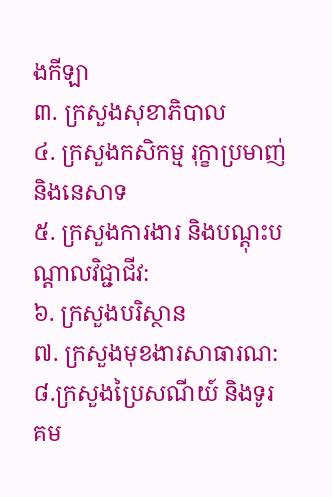ងកីឡា
៣. ក្រសួងសុខាភិបាល
៤. ក្រសួងកសិកម្ម រុក្ខាប្រមាញ់ និងនេសាទ
៥. ក្រសួងការងារ និងបណ្តុះបណ្តាលវិជ្ជាជីវ:
៦. ក្រសួងបរិស្ថាន
៧. ក្រសួងមុខងារសាធារណ:
៨.ក្រសួងប្រៃសណីយ៍ និងទូរគម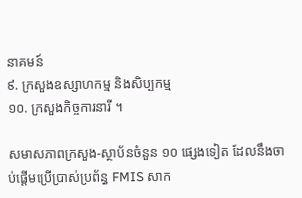នាគមន៍
៩. ក្រសួងឧស្សាហកម្ម និងសិប្បកម្ម
១០. ក្រសួងកិច្ចការនារី ។

សមាសភាពក្រសួង-ស្ថាប័នចំនួន ១០ ផ្សេងទៀត ដែលនឹងចាប់ផ្ដើមប្រើប្រាស់ប្រព័ន្ធ FMIS សាក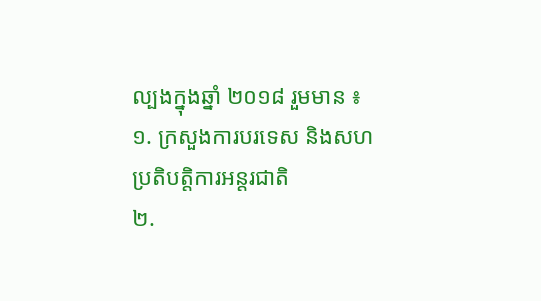ល្បងក្នុងឆ្នាំ ២០១៨ រួមមាន ៖
១. ក្រសួងការបរទេស និងសហប្រតិបត្តិការអន្តរជាតិ
២.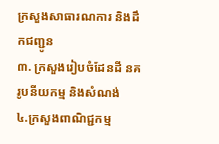ក្រសួងសាធារណការ និងដឹកជញ្ជូន
៣. ក្រសួងរៀបចំដែនដី នគរូបនីយកម្ម និងសំណង់
៤.ក្រសួងពាណិជ្ជកម្ម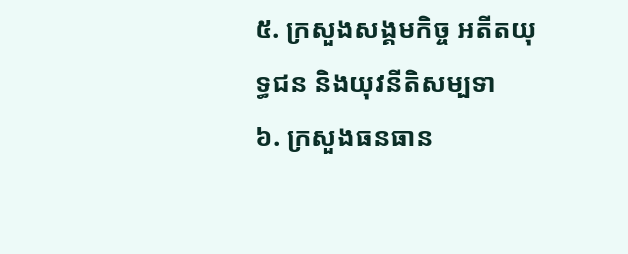៥. ក្រសួងសង្គមកិច្ច អតីតយុទ្ធជន និងយុវនីតិសម្បទា
៦. ក្រសួងធនធាន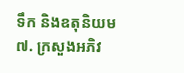ទឹក និងឧតុនិយម
៧. ក្រសួងអភិវ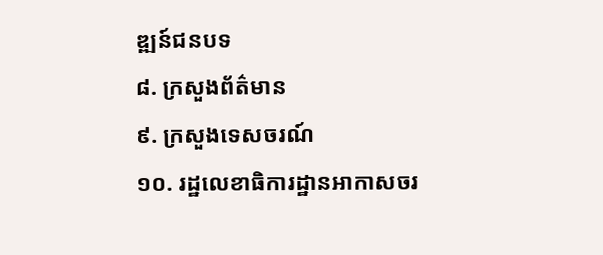ឌ្ឍន៍ជនបទ
៨. ក្រសួងព័ត៌មាន
៩. ក្រសួងទេសចរណ៍
១០. រដ្ឋលេខាធិការដ្ឋានអាកាសចរ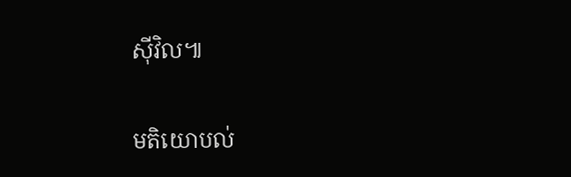ស៊ីវិល៕

មតិយោបល់